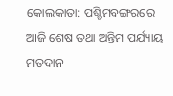କୋଲକାତା: ପଶ୍ଚିମବଙ୍ଗରରେ ଆଜି ଶେଷ ତଥା ଅନ୍ତିମ ପର୍ଯ୍ୟାୟ ମତଦାନ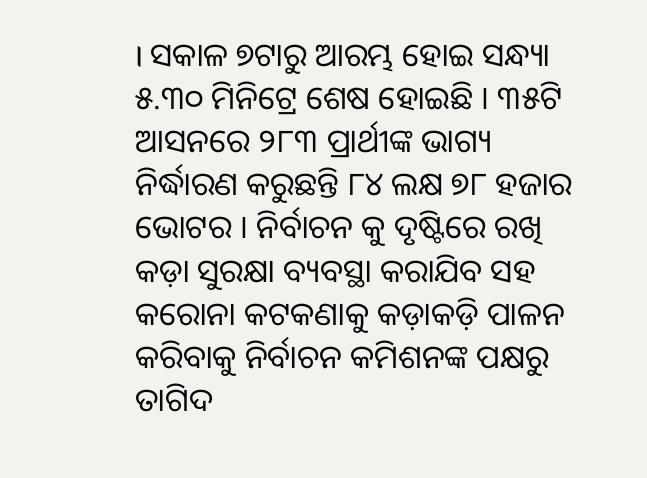। ସକାଳ ୭ଟାରୁ ଆରମ୍ଭ ହୋଇ ସନ୍ଧ୍ୟା ୫.୩୦ ମିନିଟ୍ରେ ଶେଷ ହୋଇଛି । ୩୫ଟି ଆସନରେ ୨୮୩ ପ୍ରାର୍ଥୀଙ୍କ ଭାଗ୍ୟ ନିର୍ଦ୍ଧାରଣ କରୁଛନ୍ତି ୮୪ ଲକ୍ଷ ୭୮ ହଜାର ଭୋଟର । ନିର୍ବାଚନ କୁ ଦୃଷ୍ଟିରେ ରଖି କଡ଼ା ସୁରକ୍ଷା ବ୍ୟବସ୍ଥା କରାଯିବ ସହ କରୋନା କଟକଣାକୁ କଡ଼ାକଡ଼ି ପାଳନ କରିବାକୁ ନିର୍ବାଚନ କମିଶନଙ୍କ ପକ୍ଷରୁ ତାଗିଦ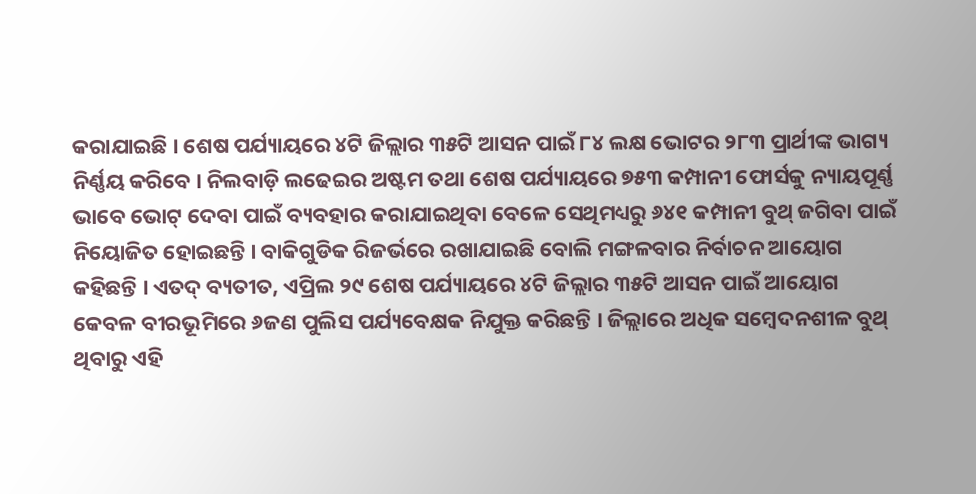କରାଯାଇଛି । ଶେଷ ପର୍ଯ୍ୟାୟରେ ୪ଟି ଜିଲ୍ଲାର ୩୫ଟି ଆସନ ପାଇଁ ୮୪ ଲକ୍ଷ ଭୋଟର ୨୮୩ ପ୍ରାର୍ଥୀଙ୍କ ଭାଗ୍ୟ ନିର୍ଣ୍ଣୟ କରିବେ । ନିଲବାଡ଼ି ଲଢେଇର ଅଷ୍ଟମ ତଥା ଶେଷ ପର୍ଯ୍ୟାୟରେ ୭୫୩ କମ୍ପାନୀ ଫୋର୍ସକୁ ନ୍ୟାୟପୂର୍ଣ୍ଣ ଭାବେ ଭୋଟ୍ ଦେବା ପାଇଁ ବ୍ୟବହାର କରାଯାଇଥିବା ବେଳେ ସେଥିମଧ୍ୟରୁ ୬୪୧ କମ୍ପାନୀ ବୁଥ୍ ଜଗିବା ପାଇଁ ନିୟୋଜିତ ହୋଇଛନ୍ତି । ବାକିଗୁଡିକ ରିଜର୍ଭରେ ରଖାଯାଇଛି ବୋଲି ମଙ୍ଗଳବାର ନିର୍ବାଚନ ଆୟୋଗ କହିଛନ୍ତି । ଏତଦ୍ ବ୍ୟତୀତ, ଏପ୍ରିଲ ୨୯ ଶେଷ ପର୍ଯ୍ୟାୟରେ ୪ଟି ଜିଲ୍ଲାର ୩୫ଟି ଆସନ ପାଇଁ ଆୟୋଗ କେବଳ ବୀରଭୂମିରେ ୬ଜଣ ପୁଲିସ ପର୍ଯ୍ୟବେକ୍ଷକ ନିଯୁକ୍ତ କରିଛନ୍ତି । ଜିଲ୍ଲାରେ ଅଧିକ ସମ୍ବେଦନଶୀଳ ବୁଥ୍ ଥିବାରୁ ଏହି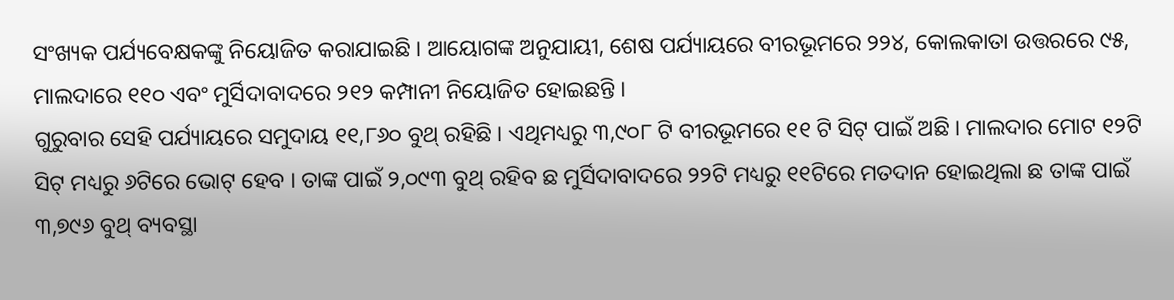ସଂଖ୍ୟକ ପର୍ଯ୍ୟବେକ୍ଷକଙ୍କୁ ନିୟୋଜିତ କରାଯାଇଛି । ଆୟୋଗଙ୍କ ଅନୁଯାୟୀ, ଶେଷ ପର୍ଯ୍ୟାୟରେ ବୀରଭୂମରେ ୨୨୪, କୋଲକାତା ଉତ୍ତରରେ ୯୫, ମାଲଦାରେ ୧୧୦ ଏବଂ ମୁର୍ସିଦାବାଦରେ ୨୧୨ କମ୍ପାନୀ ନିୟୋଜିତ ହୋଇଛନ୍ତି ।
ଗୁରୁବାର ସେହି ପର୍ଯ୍ୟାୟରେ ସମୁଦାୟ ୧୧,୮୬୦ ବୁଥ୍ ରହିଛି । ଏଥିମଧ୍ୟରୁ ୩,୯୦୮ ଟି ବୀରଭୂମରେ ୧୧ ଟି ସିଟ୍ ପାଇଁ ଅଛି । ମାଲଦାର ମୋଟ ୧୨ଟି ସିଟ୍ ମଧ୍ୟରୁ ୬ଟିରେ ଭୋଟ୍ ହେବ । ତାଙ୍କ ପାଇଁ ୨,୦୯୩ ବୁଥ୍ ରହିବ ଛ ମୁର୍ସିଦାବାଦରେ ୨୨ଟି ମଧ୍ୟରୁ ୧୧ଟିରେ ମତଦାନ ହୋଇଥିଲା ଛ ତାଙ୍କ ପାଇଁ ୩,୭୯୬ ବୁଥ୍ ବ୍ୟବସ୍ଥା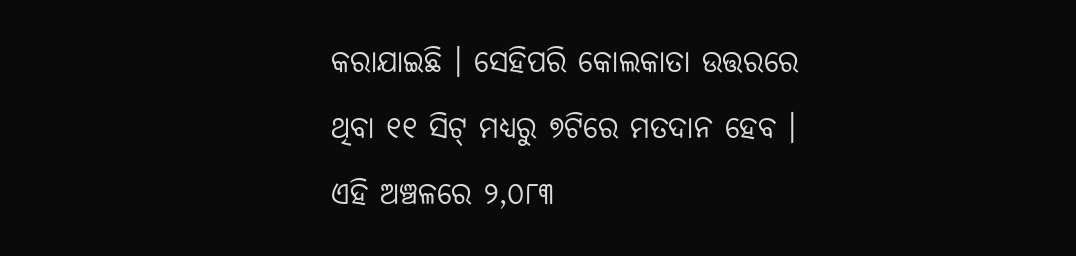କରାଯାଇଛି । ସେହିପରି କୋଲକାତା ଉତ୍ତରରେ ଥିବା ୧୧ ସିଟ୍ ମଧ୍ୟରୁ ୭ଟିରେ ମତଦାନ ହେବ । ଏହି ଅଞ୍ଚଳରେ ୨,୦୮୩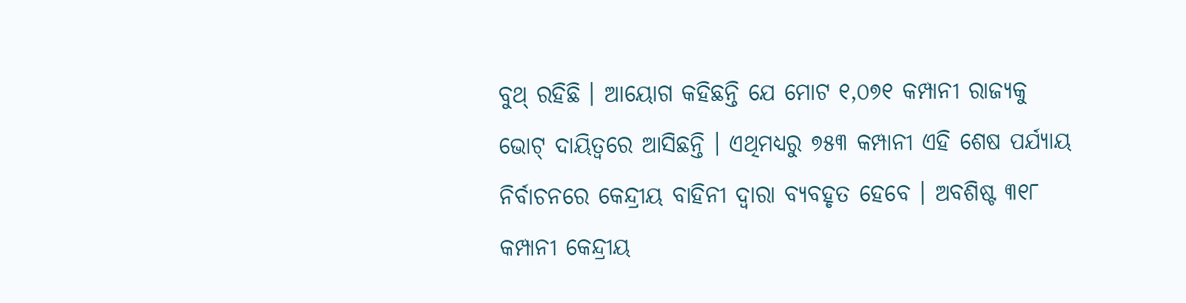ବୁଥ୍ ରହିଛି । ଆୟୋଗ କହିଛନ୍ତି ଯେ ମୋଟ ୧,୦୭୧ କମ୍ପାନୀ ରାଜ୍ୟକୁ ଭୋଟ୍ ଦାୟିତ୍ୱରେ ଆସିଛନ୍ତି । ଏଥିମଧ୍ୟରୁ ୭୫୩ କମ୍ପାନୀ ଏହି ଶେଷ ପର୍ଯ୍ୟାୟ ନିର୍ବାଚନରେ କେନ୍ଦ୍ରୀୟ ବାହିନୀ ଦ୍ୱାରା ବ୍ୟବହୃତ ହେବେ । ଅବଶିଷ୍ଟ ୩୧୮ କମ୍ପାନୀ କେନ୍ଦ୍ରୀୟ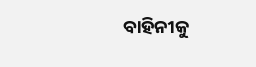ବାହିନୀକୁ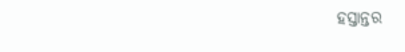ହସ୍ତାନ୍ତର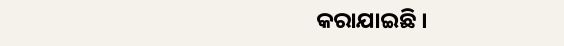କରାଯାଇଛି ।